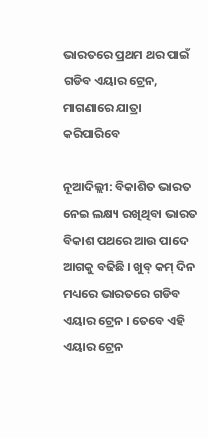ଭାରତରେ ପ୍ରଥମ ଥର ପାଇଁ ଗଡିବ ଏୟାର ଟ୍ରେନ, ମାଗଣାରେ ଯାତ୍ରା କରିପାରିବେ

ନୂଆଦିଲ୍ଲୀ: ବିକାଶିତ ଭାରତ ନେଇ ଲକ୍ଷ୍ୟ ରଖିଥିବା ଭାରତ ବିକାଶ ପଥରେ ଆଉ ପାଦେ ଆଗକୁ ବଢିଛି । ଖୁବ୍ କମ୍ ଦିନ ମଧ୍ୟରେ ଭାରତରେ ଗଡିବ ଏୟାର ଟ୍ରେନ । ତେବେ ଏହି ଏୟାର ଟ୍ରେନ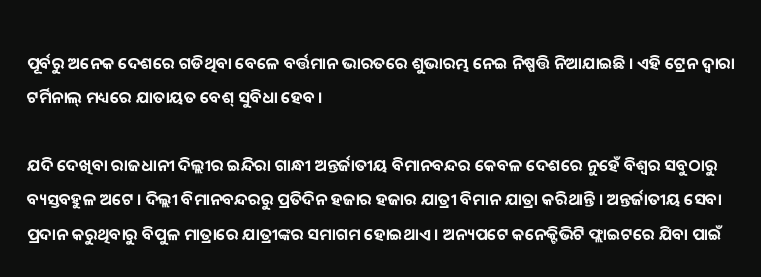ପୂର୍ବରୁ ଅନେକ ଦେଶରେ ଗଡିଥିବା ବେଳେ ବର୍ତ୍ତମାନ ଭାରତରେ ଶୁଭାରମ୍ଭ ନେଇ ନିଷ୍ପତ୍ତି ନିଆଯାଇଛି । ଏହି ଟ୍ରେନ ଦ୍ବାରା ଟର୍ମିନାଲ୍ ମଧ୍ୟରେ ଯାତାୟତ ବେଶ୍ ସୁବିଧା ହେବ ।

ଯଦି ଦେଖିବା ରାଜଧାନୀ ଦିଲ୍ଲୀର ଇନ୍ଦିରା ଗାନ୍ଧୀ ଅନ୍ତର୍ଜାତୀୟ ବିମାନବନ୍ଦର କେବଳ ଦେଶରେ ନୁହେଁ ବିଶ୍ବର ସବୁଠାରୁ ବ୍ୟସ୍ତବହୁଳ ଅଟେ । ଦିଲ୍ଲୀ ବିମାନବନ୍ଦରରୁ ପ୍ରତିଦିନ ହଜାର ହଜାର ଯାତ୍ରୀ ବିମାନ ଯାତ୍ରା କରିଥାନ୍ତି । ଅନ୍ତର୍ଜାତୀୟ ସେବା ପ୍ରଦାନ କରୁଥିବାରୁ ବିପୁଳ ମାତ୍ରାରେ ଯାତ୍ରୀଙ୍କର ସମାଗମ ହୋଇଥାଏ । ଅନ୍ୟପଟେ କନେକ୍ଟିଭିଟି ଫ୍ଲାଇଟରେ ଯିବା ପାଇଁ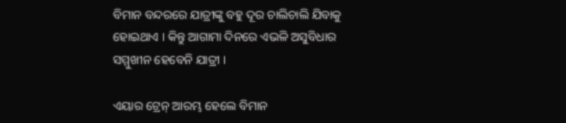ବିମାନ ବନ୍ଦରରେ ଯାତ୍ରୀଙ୍କୁ ବହୁ ଦୂର ଚାଲିଚାଲି ଯିବାକୁ ହୋଇଥାଏ । କିନ୍ତୁ ଆଗାମା ଦିନରେ ଏଭଳି ଅସୁବିଧାର ସମ୍ମୁଖୀନ ହେବେନି ଯାତ୍ରୀ ।

ଏୟାର ଟ୍ରେନ୍ ଆରମ୍ଭ ହେଲେ ବିମାନ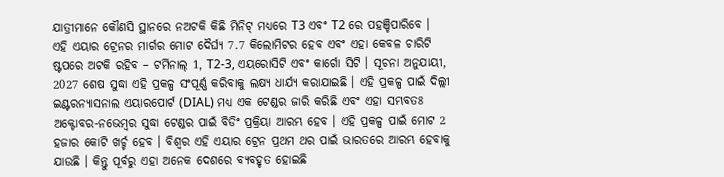ଯାତ୍ରୀମାନେ କୌଣସି ସ୍ଥାନରେ ନଅଟକି କିଛି ମିନିଟ୍ ମଧ୍ୟରେ T3 ଏବଂ T2 ରେ ପହଞ୍ଚିପାରିବେ । ଏହି ଏୟାର ଟ୍ରେନର ମାର୍ଗର ମୋଟ ଦୈର୍ଘ୍ୟ 7.7 କିଲୋମିଟର ହେବ ଏବଂ ଏହା କେବଳ ଚାରିଟି ଷ୍ଟପରେ ଅଟକି ରହିବ – ଟର୍ମିନାଲ୍ 1, T2-3, ଏୟରୋସିଟି ଏବଂ କାର୍ଗୋ ସିଟି । ସୂଚନା ଅନୁଯାୟୀ, 2027 ଶେଷ ସୁଦ୍ଧା ଏହି ପ୍ରକଳ୍ପ ସଂପୂର୍ଣ୍ଣ କରିବାକୁ ଲକ୍ଷ୍ୟ ଧାର୍ଯ୍ୟ କରାଯାଇଛି । ଏହି ପ୍ରକଳ୍ପ ପାଇଁ ଦିଲ୍ଲୀ ଇଣ୍ଟରନ୍ୟାସନାଲ ଏୟାରପୋର୍ଟ (DIAL) ମଧ୍ୟ ଏକ ଟେଣ୍ଡର ଜାରି କରିଛି ଏବଂ ଏହା ସମ୍ଭବତଃ ଅକ୍ଟୋବର-ନଭେମ୍ବର ସୁଦ୍ଧା ଟେଣ୍ଡର ପାଇଁ ବିଡିଂ ପ୍ରକ୍ରିୟା ଆରମ୍ଭ ହେବ । ଏହି ପ୍ରକଳ୍ପ ପାଇଁ ମୋଟ 2 ହଜାର କୋଟି ଖର୍ଚ୍ଚ ହେବ । ବିଶ୍ବର ଏହି ଏୟାର ଟ୍ରେନ ପ୍ରଥମ ଥର ପାଇଁ ଭାରତରେ ଆରମ୍ଭ ହେବାକୁ ଯାଉଛି । କିନ୍ତୁ ପୂର୍ବରୁ ଏହା ଅନେକ ଦେଶରେ ବ୍ୟବହୃତ ହୋଇଛି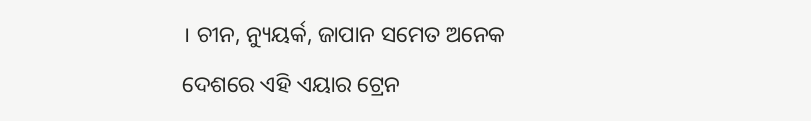। ଚୀନ, ନ୍ୟୁୟର୍କ, ଜାପାନ ସମେତ ଅନେକ ଦେଶରେ ଏହି ଏୟାର ଟ୍ରେନ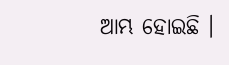ଆମ୍ଭ ହୋଇଛି ।